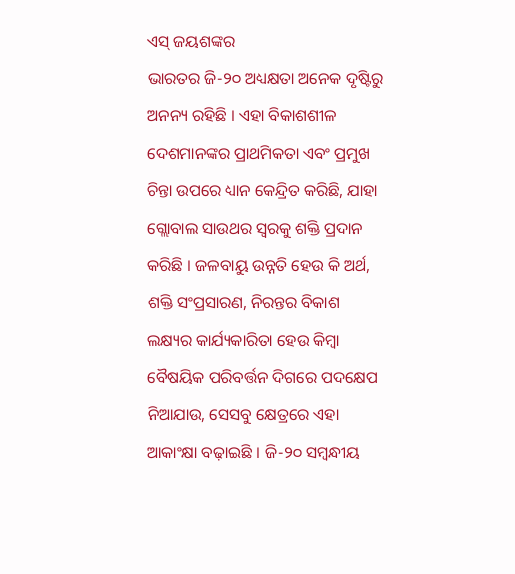ଏସ୍ ଜୟଶଙ୍କର
ଭାରତର ଜି-୨୦ ଅଧ୍ୟକ୍ଷତା ଅନେକ ଦୃଷ୍ଟିରୁ ଅନନ୍ୟ ରହିଛି । ଏହା ବିକାଶଶୀଳ ଦେଶମାନଙ୍କର ପ୍ରାଥମିକତା ଏବଂ ପ୍ରମୁଖ ଚିନ୍ତା ଉପରେ ଧ୍ୟାନ କେନ୍ଦ୍ରିତ କରିଛି, ଯାହା ଗ୍ଲୋବାଲ ସାଉଥର ସ୍ୱରକୁ ଶକ୍ତି ପ୍ରଦାନ କରିଛି । ଜଳବାୟୁ ଉନ୍ନତି ହେଉ କି ଅର୍ଥ, ଶକ୍ତି ସଂପ୍ରସାରଣ, ନିରନ୍ତର ବିକାଶ ଲକ୍ଷ୍ୟର କାର୍ଯ୍ୟକାରିତା ହେଉ କିମ୍ବା ବୈଷୟିକ ପରିବର୍ତ୍ତନ ଦିଗରେ ପଦକ୍ଷେପ ନିଆଯାଉ, ସେସବୁ କ୍ଷେତ୍ରରେ ଏହା ଆକାଂକ୍ଷା ବଢ଼ାଇଛି । ଜି-୨୦ ସମ୍ବନ୍ଧୀୟ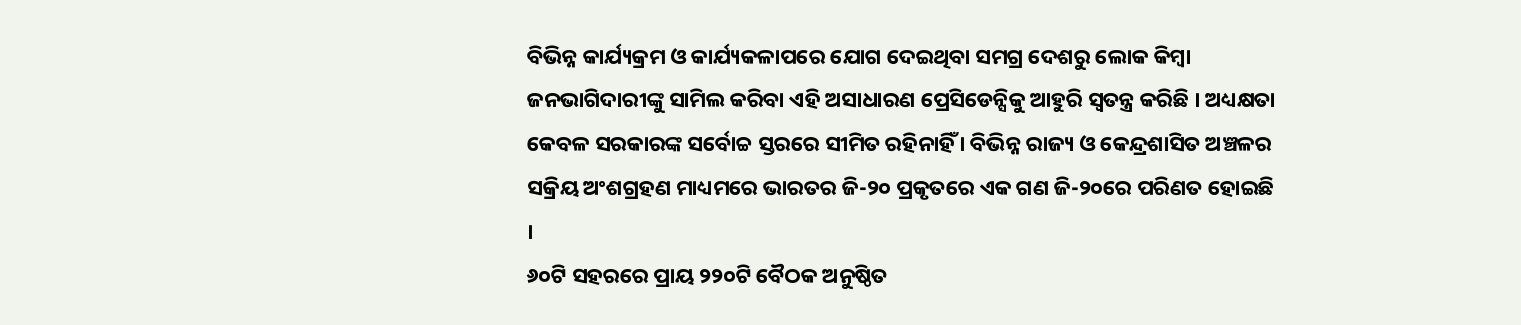ବିଭିନ୍ନ କାର୍ଯ୍ୟକ୍ରମ ଓ କାର୍ଯ୍ୟକଳାପରେ ଯୋଗ ଦେଇଥିବା ସମଗ୍ର ଦେଶରୁ ଲୋକ କିମ୍ବା ଜନଭାଗିଦାରୀଙ୍କୁ ସାମିଲ କରିବା ଏହି ଅସାଧାରଣ ପ୍ରେସିଡେନ୍ସିକୁ ଆହୁରି ସ୍ୱତନ୍ତ୍ର କରିଛି । ଅଧ୍ୟକ୍ଷତା କେବଳ ସରକାରଙ୍କ ସର୍ବୋଚ୍ଚ ସ୍ତରରେ ସୀମିତ ରହିନାହିଁ । ବିଭିନ୍ନ ରାଜ୍ୟ ଓ କେନ୍ଦ୍ରଶାସିତ ଅଞ୍ଚଳର ସକ୍ରିୟ ଅଂଶଗ୍ରହଣ ମାଧ୍ୟମରେ ଭାରତର ଜି-୨୦ ପ୍ରକୃତରେ ଏକ ଗଣ ଜି-୨୦ରେ ପରିଣତ ହୋଇଛି ।
୬୦ଟି ସହରରେ ପ୍ରାୟ ୨୨୦ଟି ବୈଠକ ଅନୁଷ୍ଠିତ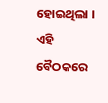ହୋଇଥିଲା । ଏହି ବୈଠକରେ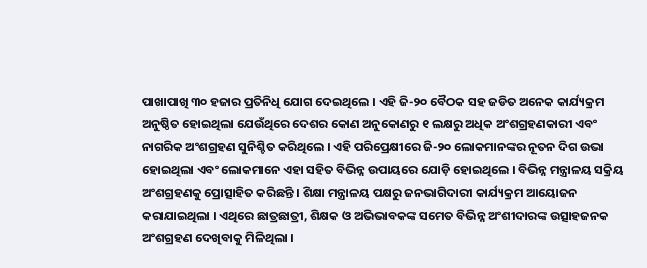ପାଖାପାଖି ୩୦ ହଜାର ପ୍ରତିନିଧି ଯୋଗ ଦେଇଥିଲେ । ଏହି ଜି-୨୦ ବୈଠକ ସହ ଜଡିତ ଅନେକ କାର୍ଯ୍ୟକ୍ରମ ଅନୁଷ୍ଠିତ ହୋଇଥିଲା ଯେଉଁଥିରେ ଦେଶର କୋଣ ଅନୁକୋଣରୁ ୧ ଲକ୍ଷରୁ ଅଧିକ ଅଂଶଗ୍ରହଣକାରୀ ଏବଂ ନାଗରିକ ଅଂଶଗ୍ରହଣ ସୁନିଶ୍ଚିତ କରିଥିଲେ । ଏହି ପରିପ୍ରେକ୍ଷୀରେ ଜି-୨୦ ଲୋକମାନଙ୍କର ନୂତନ ଦିଗ ଉଭା ହୋଇଥିଲା ଏବଂ ଲୋକମାନେ ଏହା ସହିତ ବିଭିନ୍ନ ଉପାୟରେ ଯୋଡ଼ି ହୋଇଥିଲେ । ବିଭିନ୍ନ ମନ୍ତ୍ରାଳୟ ସକ୍ରିୟ ଅଂଶଗ୍ରହଣକୁ ପ୍ରୋତ୍ସାହିତ କରିଛନ୍ତି । ଶିକ୍ଷା ମନ୍ତ୍ରାଳୟ ପକ୍ଷରୁ ଜନଭାଗିଦାରୀ କାର୍ଯ୍ୟକ୍ରମ ଆୟୋଜନ କରାଯାଇଥିଲା । ଏଥିରେ ଛାତ୍ରଛାତ୍ରୀ, ଶିକ୍ଷକ ଓ ଅଭିଭାବକଙ୍କ ସମେତ ବିଭିନ୍ନ ଅଂଶୀଦାରଙ୍କ ଉତ୍ସାହଜନକ ଅଂଶଗ୍ରହଣ ଦେଖିବାକୁ ମିଳିଥିଲା ।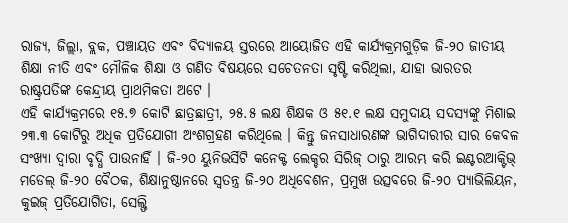ରାଜ୍ୟ, ଜିଲ୍ଲା, ବ୍ଲକ, ପଞ୍ଚାୟତ ଏବଂ ବିଦ୍ୟାଳୟ ସ୍ତରରେ ଆୟୋଜିତ ଏହି କାର୍ଯ୍ୟକ୍ରମଗୁଡ଼ିକ ଜି-୨୦ ଜାତୀୟ ଶିକ୍ଷା ନୀତି ଏବଂ ମୌଳିକ ଶିକ୍ଷା ଓ ଗଣିତ ବିଷୟରେ ସଚେତନତା ସୃଷ୍ଟି କରିଥିଲା, ଯାହା ଭାରତର ରାଷ୍ଟ୍ରପତିଙ୍କ କେନ୍ଦ୍ରୀୟ ପ୍ରାଥମିକତା ଅଟେ ।
ଏହି କାର୍ଯ୍ୟକ୍ରମରେ ୧୫.୭ କୋଟି ଛାତ୍ରଛାତ୍ରୀ, ୨୫.୫ ଲକ୍ଷ ଶିକ୍ଷକ ଓ ୫୧.୧ ଲକ୍ଷ ସମୁଦାୟ ସଦସ୍ୟଙ୍କୁ ମିଶାଇ ୨୩.୩ କୋଟିରୁ ଅଧିକ ପ୍ରତିଯୋଗୀ ଅଂଶଗ୍ରହଣ କରିଥିଲେ । କିନ୍ତୁ ଜନସାଧାରଣଙ୍କ ଭାଗିଦାରୀର ସାର କେବଳ ସଂଖ୍ୟା ଦ୍ୱାରା ବୃଦ୍ଧି ପାଉନାହିଁ । ଜି-୨୦ ୟୁନିଭର୍ସିଟି କନେକ୍ଟ ଲେକ୍ଚର ସିରିଜ୍ ଠାରୁ ଆରମ୍ଭ କରି ଇଣ୍ଟରଆକ୍ଟିଭ୍ ମଡେଲ୍ ଜି-୨୦ ବୈଠକ, ଶିକ୍ଷାନୁଷ୍ଠାନରେ ସ୍ୱତନ୍ତ୍ର ଜି-୨୦ ଅଧିବେଶନ, ପ୍ରମୁଖ ଉତ୍ସବରେ ଜି-୨୦ ପ୍ୟାଭିଲିୟନ, କୁଇଜ୍ ପ୍ରତିଯୋଗିତା, ସେଲ୍ଫି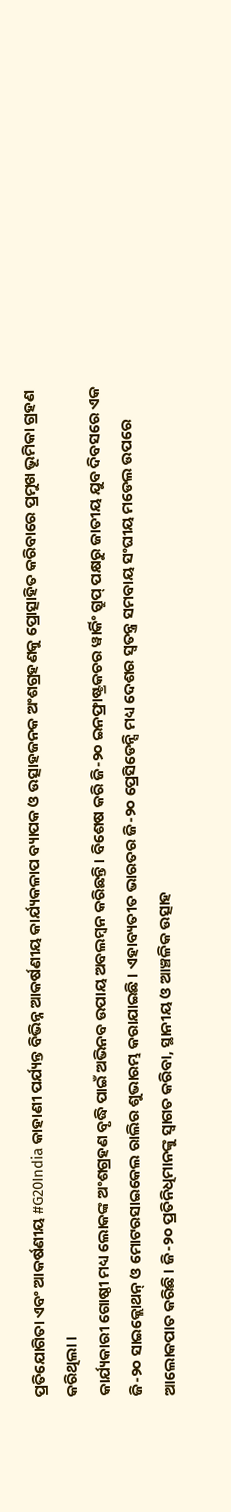ପ୍ରତିଯୋଗିତା ଏବଂ ଆକର୍ଷଣୀୟ #G20India କାହାଣୀ ପର୍ଯ୍ୟନ୍ତ ବିଭିନ୍ନ ଆକର୍ଷଣୀୟ କାର୍ଯ୍ୟକଳାପ ବ୍ୟାପକ ଓ ଉତ୍ସାହଜନକ ଅଂଶଗ୍ରହଣକୁ ପ୍ରୋତ୍ସାହିତ କରିବାରେ ପ୍ରମୁଖ ଭୂମିକା ଗ୍ରହଣ କରିଥିଲା ।
କାର୍ଯ୍ୟକାରୀ ଗୋଷ୍ଠୀ ମଧ୍ୟ ଲୋକଙ୍କ ଅଂଶଗ୍ରହଣ ବୃଦ୍ଧି ପାଇଁ ଅଭିନବ ଉପାୟ ଅବଲମ୍ବନ କରିଛନ୍ତି। ବିଶେଷ କରି ଜି-୨୦ ଇନଫ୍ରାଷ୍ଟ୍ରକଚର ୱାର୍କିଂ ଗ୍ରୁପ୍ ପକ୍ଷରୁ ଜାତୀୟ ଯୁବ ଦିବସରେ ଏକ ଜି-୨୦ ସାଇକ୍ଲୋଥନ୍ ଓ ମୋଟରସାଇକେଲ ରାଲିର ଶୁଭାରମ୍ଭ କରାଯାଇଛି । ଏହାବ୍ୟତୀତ ଭାରତର ଜି-୨୦ ପ୍ରେସିଡେନ୍ସି ମଧ୍ୟ ଦେଶର ସ୍ୱତନ୍ତ୍ର ସମବାୟ ସଂଘୀୟ ମଡେଲ ଉପରେ ଆଲୋକପାତ କରିଛି । ଜି-୨୦ ପ୍ରତିନିଧିମାନଙ୍କୁ ସ୍ୱାଗତ କରିବା, ସ୍ଥାନୀୟ ଓ ଆଞ୍ଚଳିକ ଉତ୍ସାହ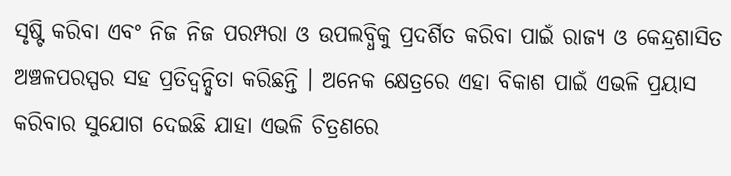ସୃଷ୍ଟି କରିବା ଏବଂ ନିଜ ନିଜ ପରମ୍ପରା ଓ ଉପଲବ୍ଧିକୁ ପ୍ରଦର୍ଶିତ କରିବା ପାଇଁ ରାଜ୍ୟ ଓ କେନ୍ଦ୍ରଶାସିତ ଅଞ୍ଚଳପରସ୍ପର ସହ ପ୍ରତିଦ୍ୱନ୍ଦ୍ୱିତା କରିଛନ୍ତି । ଅନେକ କ୍ଷେତ୍ରରେ ଏହା ବିକାଶ ପାଇଁ ଏଭଳି ପ୍ରୟାସ କରିବାର ସୁଯୋଗ ଦେଇଛି ଯାହା ଏଭଳି ଚିତ୍ରଣରେ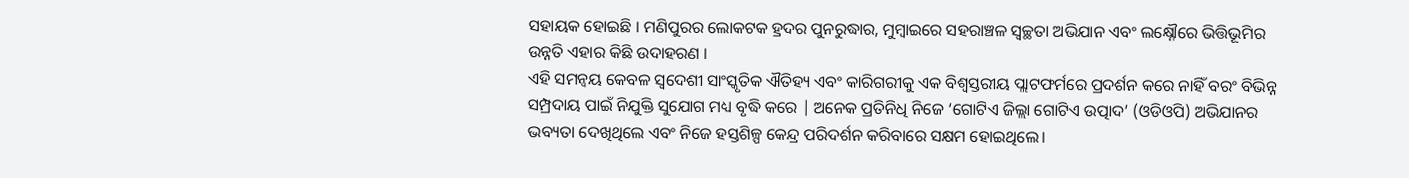ସହାୟକ ହୋଇଛି । ମଣିପୁରର ଲୋକଟକ ହ୍ରଦର ପୁନରୁଦ୍ଧାର, ମୁମ୍ବାଇରେ ସହରାଞ୍ଚଳ ସ୍ୱଚ୍ଛତା ଅଭିଯାନ ଏବଂ ଲକ୍ଷ୍ନୌରେ ଭିତ୍ତିଭୂମିର ଉନ୍ନତି ଏହାର କିଛି ଉଦାହରଣ ।
ଏହି ସମନ୍ୱୟ କେବଳ ସ୍ୱଦେଶୀ ସାଂସ୍କୃତିକ ଐତିହ୍ୟ ଏବଂ କାରିଗରୀକୁ ଏକ ବିଶ୍ୱସ୍ତରୀୟ ପ୍ଲାଟଫର୍ମରେ ପ୍ରଦର୍ଶନ କରେ ନାହିଁ ବରଂ ବିଭିନ୍ନ ସମ୍ପ୍ରଦାୟ ପାଇଁ ନିଯୁକ୍ତି ସୁଯୋଗ ମଧ୍ୟ ବୃଦ୍ଧି କରେ | ଅନେକ ପ୍ରତିନିଧି ନିଜେ ‘ଗୋଟିଏ ଜିଲ୍ଲା ଗୋଟିଏ ଉତ୍ପାଦ’ (ଓଡିଓପି) ଅଭିଯାନର ଭବ୍ୟତା ଦେଖିଥିଲେ ଏବଂ ନିଜେ ହସ୍ତଶିଳ୍ପ କେନ୍ଦ୍ର ପରିଦର୍ଶନ କରିବାରେ ସକ୍ଷମ ହୋଇଥିଲେ।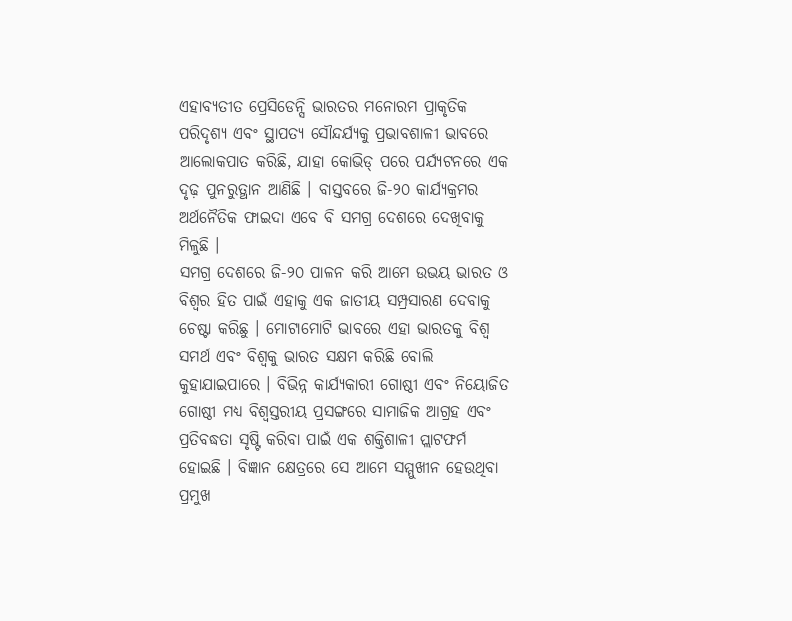ଏହାବ୍ୟତୀତ ପ୍ରେସିଡେନ୍ସି ଭାରତର ମନୋରମ ପ୍ରାକୃତିକ ପରିଦୃଶ୍ୟ ଏବଂ ସ୍ଥାପତ୍ୟ ସୌନ୍ଦର୍ଯ୍ୟକୁ ପ୍ରଭାବଶାଳୀ ଭାବରେ ଆଲୋକପାତ କରିଛି, ଯାହା କୋଭିଡ୍ ପରେ ପର୍ଯ୍ୟଟନରେ ଏକ ଦୃଢ଼ ପୁନରୁତ୍ଥାନ ଆଣିଛି । ବାସ୍ତବରେ ଜି-୨୦ କାର୍ଯ୍ୟକ୍ରମର ଅର୍ଥନୈତିକ ଫାଇଦା ଏବେ ବି ସମଗ୍ର ଦେଶରେ ଦେଖିବାକୁ ମିଳୁଛି ।
ସମଗ୍ର ଦେଶରେ ଜି-୨୦ ପାଳନ କରି ଆମେ ଉଭୟ ଭାରତ ଓ ବିଶ୍ୱର ହିତ ପାଇଁ ଏହାକୁ ଏକ ଜାତୀୟ ସମ୍ପ୍ରସାରଣ ଦେବାକୁ ଚେଷ୍ଟା କରିଛୁ । ମୋଟାମୋଟି ଭାବରେ ଏହା ଭାରତକୁ ବିଶ୍ୱ ସମର୍ଥ ଏବଂ ବିଶ୍ୱକୁ ଭାରତ ସକ୍ଷମ କରିଛି ବୋଲି କୁହାଯାଇପାରେ । ବିଭିନ୍ନ କାର୍ଯ୍ୟକାରୀ ଗୋଷ୍ଠୀ ଏବଂ ନିୟୋଜିତ ଗୋଷ୍ଠୀ ମଧ୍ୟ ବିଶ୍ୱସ୍ତରୀୟ ପ୍ରସଙ୍ଗରେ ସାମାଜିକ ଆଗ୍ରହ ଏବଂ ପ୍ରତିବଦ୍ଧତା ସୃଷ୍ଟି କରିବା ପାଇଁ ଏକ ଶକ୍ତିଶାଳୀ ପ୍ଲାଟଫର୍ମ ହୋଇଛି । ବିଜ୍ଞାନ କ୍ଷେତ୍ରରେ ସେ ଆମେ ସମ୍ମୁଖୀନ ହେଉଥିବା ପ୍ରମୁଖ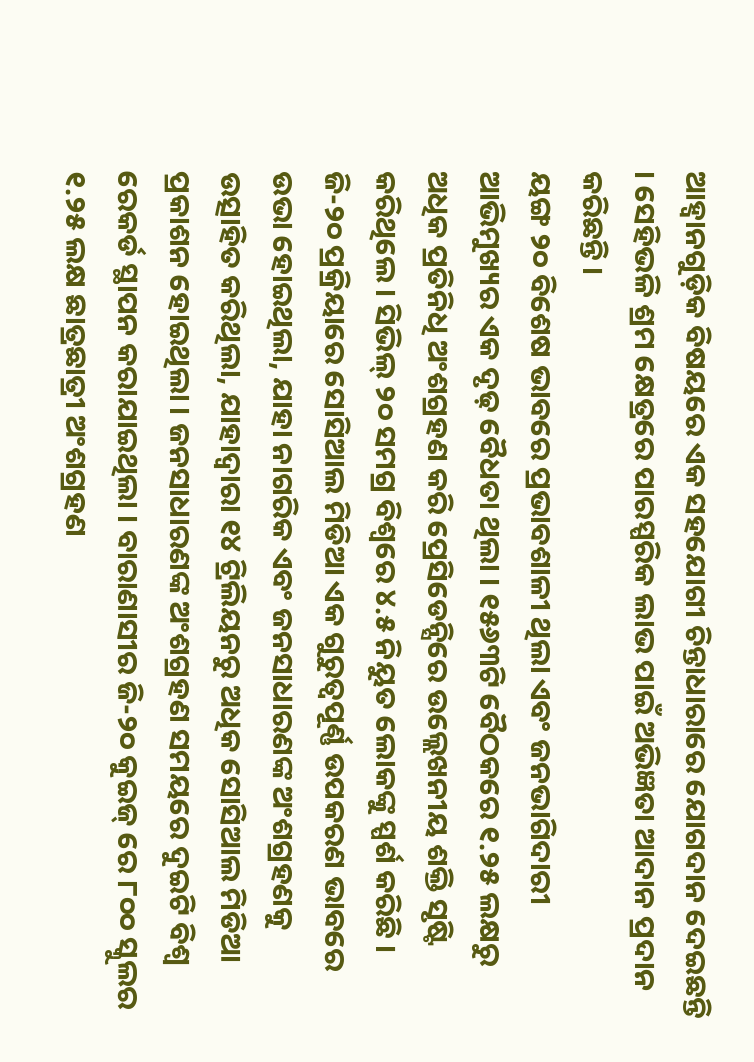ଆହ୍ୱାନଗୁଡ଼ିକ ବିଷୟରେ ଏକ ସହଯୋଗୀ ଚିନ୍ତାଧାରାରେ ଯୋଗଦାନ ଦେଇଛନ୍ତି । ସେହିଭଳି ଶ୍ରମ କ୍ଷେତ୍ରରେ ପାରସ୍ପରିକ ଲାଭ ପାଇଁ ଅଭିଜ୍ଞତା ଆଦାନ ପ୍ରଦାନ କରିଛନ୍ତି ।
ୟଙ୍ଗ ୨୦ ବିଶେଷ ଭାବରେ ପ୍ରଭାବଶାଳୀ ଥିଲା ଏବଂ ଜନଭାଗିଦାରୀ ଆଭିମୁଖ୍ୟର ଏକ ଦୃଢ଼ ବୈଧତା ଥିଲା । ୧୫୬୩ଟି ବୈଠକରେ ୧.୨୫ ଲକ୍ଷରୁ ଅଧିକ ପ୍ରତିନିଧି ଅଂଶଗ୍ରହଣ କରି ପ୍ରେସିଡେନ୍ସିରେ ଉଲ୍ଲେଖନୀୟ ଶକ୍ତି ସୃଷ୍ଟି କରିଥିଲେ। ସିଭିଲ୍ ୨୦ ସମଗ୍ର ବିଶ୍ୱରେ ୪.୫ ନିୟୁତ ଲୋକଙ୍କୁ ସ୍ପର୍ଶ କରିଛି । ଜି-୨୦ ପ୍ରକ୍ରିୟାରେ ସୋସିଆଲ ମିଡିଆ ଏକ ଗୁରୁତ୍ୱପୂର୍ଣ୍ଣ ଉପକରଣ ଭାବରେ ଉଭା ହୋଇଥିଲା, ଯାହା ନାଗରିକ ଏବଂ ଜନସାଧାରଣଙ୍କ ଅଂଶଗ୍ରହଣକୁ ଉତ୍ସାହିତ କରିଥିଲା, ଯାହାଦ୍ୱାରା ୧୪ ଟ୍ରିଲିୟନରୁ ଅଧିକ ସୋସିଆଲ ମିଡିଆ ପ୍ରକାଶନ ହୋଇଥିଲା । ଜନସାଧାରଣଙ୍କ ଅଂଶଗ୍ରହଣ ସମୟରେ ଦୁଇଟି ବିଶ୍ୱ ରେକର୍ଡ ସ୍ଥାପନ କରାଯାଇଥିଲା । ବାରାଣାସୀର ଜି-୨୦ କୁଇଜ୍ ରେ ୮୦୦ ସ୍କୁଲର ୧.୨୫ ଲକ୍ଷ ଛାତ୍ରଛାତ୍ରୀ ଅଂଶଗ୍ରହଣ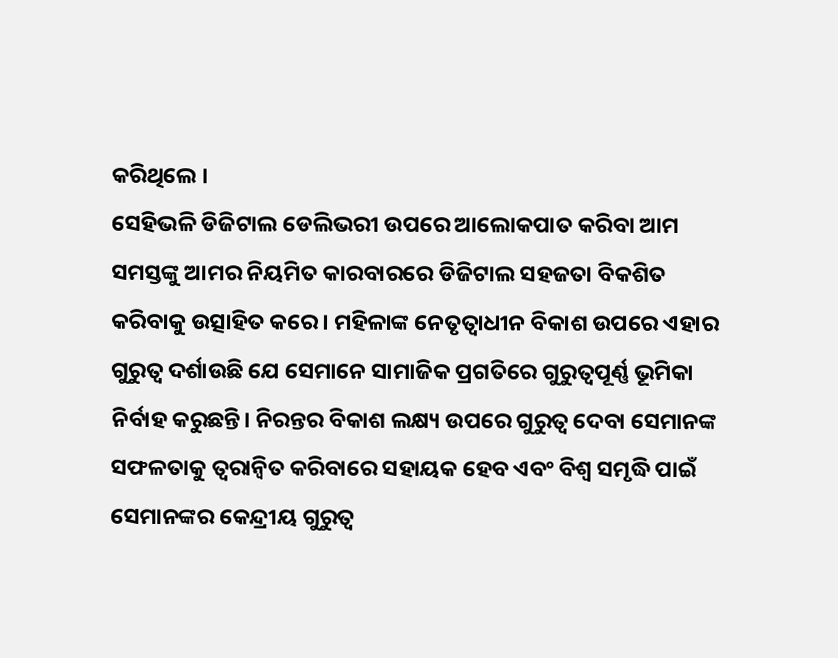କରିଥିଲେ ।
ସେହିଭଳି ଡିଜିଟାଲ ଡେଲିଭରୀ ଉପରେ ଆଲୋକପାତ କରିବା ଆମ ସମସ୍ତଙ୍କୁ ଆମର ନିୟମିତ କାରବାରରେ ଡିଜିଟାଲ ସହଜତା ବିକଶିତ କରିବାକୁ ଉତ୍ସାହିତ କରେ । ମହିଳାଙ୍କ ନେତୃତ୍ବାଧୀନ ବିକାଶ ଉପରେ ଏହାର ଗୁରୁତ୍ୱ ଦର୍ଶାଉଛି ଯେ ସେମାନେ ସାମାଜିକ ପ୍ରଗତିରେ ଗୁରୁତ୍ବପୂର୍ଣ୍ଣ ଭୂମିକା ନିର୍ବାହ କରୁଛନ୍ତି। ନିରନ୍ତର ବିକାଶ ଲକ୍ଷ୍ୟ ଉପରେ ଗୁରୁତ୍ୱ ଦେବା ସେମାନଙ୍କ ସଫଳତାକୁ ତ୍ୱରାନ୍ୱିତ କରିବାରେ ସହାୟକ ହେବ ଏବଂ ବିଶ୍ୱ ସମୃଦ୍ଧି ପାଇଁ ସେମାନଙ୍କର କେନ୍ଦ୍ରୀୟ ଗୁରୁତ୍ୱ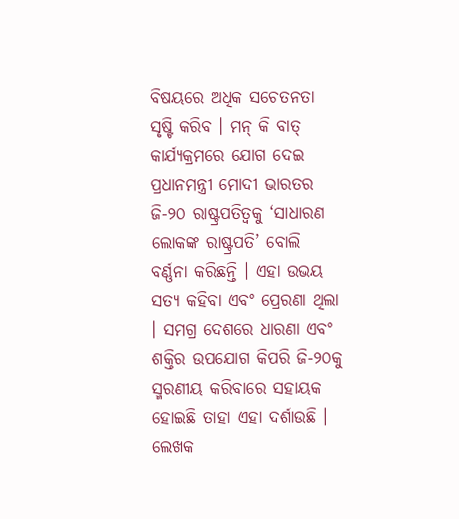ବିଷୟରେ ଅଧିକ ସଚେତନତା ସୃଷ୍ଟି କରିବ । ମନ୍ କି ବାତ୍ କାର୍ଯ୍ୟକ୍ରମରେ ଯୋଗ ଦେଇ ପ୍ରଧାନମନ୍ତ୍ରୀ ମୋଦୀ ଭାରତର ଜି-୨୦ ରାଷ୍ଟ୍ରପତିତ୍ୱକୁ ‘ସାଧାରଣ ଲୋକଙ୍କ ରାଷ୍ଟ୍ରପତି’ ବୋଲି ବର୍ଣ୍ଣନା କରିଛନ୍ତି । ଏହା ଉଭୟ ସତ୍ୟ କହିବା ଏବଂ ପ୍ରେରଣା ଥିଲା । ସମଗ୍ର ଦେଶରେ ଧାରଣା ଏବଂ ଶକ୍ତିର ଉପଯୋଗ କିପରି ଜି-୨୦କୁ ସ୍ମରଣୀୟ କରିବାରେ ସହାୟକ ହୋଇଛି ତାହା ଏହା ଦର୍ଶାଉଛି ।
ଲେଖକ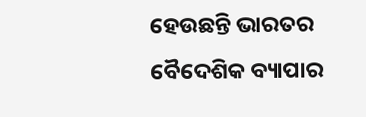ହେଉଛନ୍ତି ଭାରତର ବୈଦେଶିକ ବ୍ୟାପାର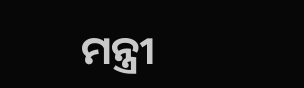ମନ୍ତ୍ରୀ